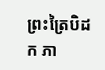ព្រះត្រៃបិដក ភា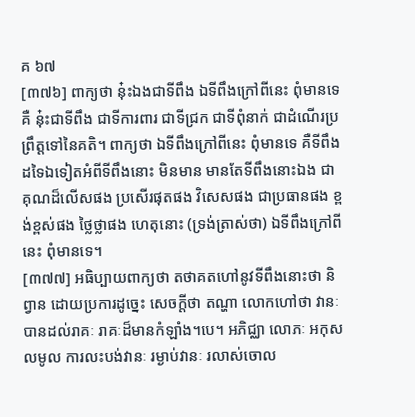គ ៦៧
[៣៧៦] ពាក្យថា នុ៎ះឯងជាទីពឹង ឯទីពឹងក្រៅពីនេះ ពុំមានទេ គឺ នុ៎ះជាទីពឹង ជាទីការពារ ជាទីជ្រក ជាទីពុំនាក់ ជាដំណើរប្រព្រឹត្តទៅនៃគតិ។ ពាក្យថា ឯទីពឹងក្រៅពីនេះ ពុំមានទេ គឺទីពឹងដទៃឯទៀតអំពីទីពឹងនោះ មិនមាន មានតែទីពឹងនោះឯង ជាគុណដ៏លើសផង ប្រសើរផុតផង វិសេសផង ជាប្រធានផង ខ្ពង់ខ្ពស់ផង ថ្លៃថ្លាផង ហេតុនោះ (ទ្រង់ត្រាស់ថា) ឯទីពឹងក្រៅពីនេះ ពុំមានទេ។
[៣៧៧] អធិប្បាយពាក្យថា តថាគតហៅនូវទីពឹងនោះថា និព្វាន ដោយប្រការដូច្នេះ សេចក្តីថា តណ្ហា លោកហៅថា វានៈ បានដល់រាគៈ រាគៈដ៏មានកំឡាំង។បេ។ អភិជ្ឈា លោភៈ អកុសលមូល ការលះបង់វានៈ រម្ងាប់វានៈ រលាស់ចោល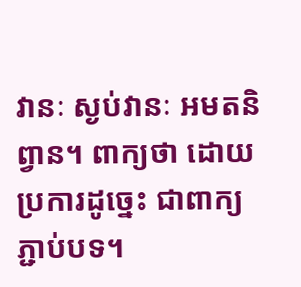វានៈ ស្ងប់វានៈ អមតនិព្វាន។ ពាក្យថា ដោយប្រការដូច្នេះ ជាពាក្យភ្ជាប់បទ។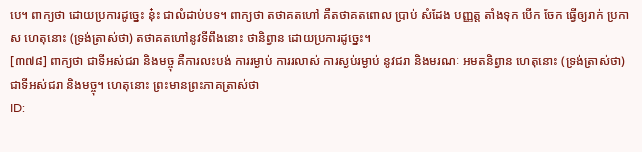បេ។ ពាក្យថា ដោយប្រការដូច្នេះ នុ៎ះ ជាលំដាប់បទ។ ពាក្យថា តថាគតហៅ គឺតថាគតពោល ប្រាប់ សំដែង បញ្ញត្ត តាំងទុក បើក ចែក ធ្វើឲ្យរាក់ ប្រកាស ហេតុនោះ (ទ្រង់ត្រាស់ថា) តថាគតហៅនូវទីពឹងនោះ ថានិព្វាន ដោយប្រការដូច្នេះ។
[៣៧៨] ពាក្យថា ជាទីអស់ជរា និងមច្ចុ គឺការលះបង់ ការរម្ងាប់ ការរលាស់ ការស្ងប់រម្ងាប់ នូវជរា និងមរណៈ អមតនិព្វាន ហេតុនោះ (ទ្រង់ត្រាស់ថា) ជាទីអស់ជរា និងមច្ចុ។ ហេតុនោះ ព្រះមានព្រះភាគត្រាស់ថា
ID: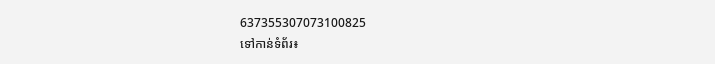637355307073100825
ទៅកាន់ទំព័រ៖